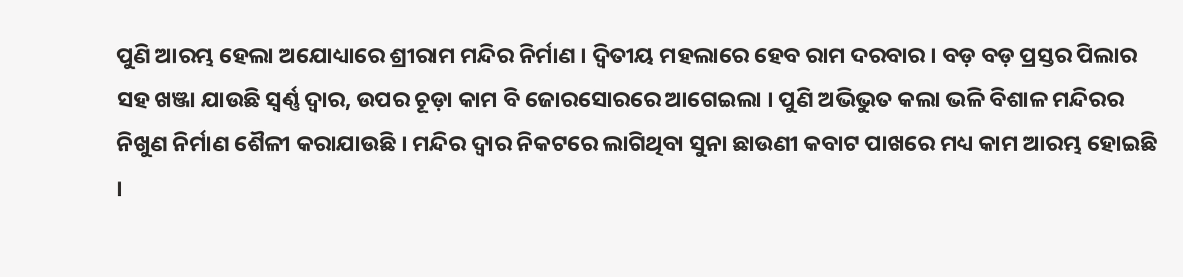ପୁଣି ଆରମ୍ଭ ହେଲା ଅଯୋଧ୍ୟାରେ ଶ୍ରୀରାମ ମନ୍ଦିର ନିର୍ମାଣ । ଦ୍ବିତୀୟ ମହଲାରେ ହେବ ରାମ ଦରବାର । ବଡ଼ ବଡ଼ ପ୍ରସ୍ତର ପିଲାର ସହ ଖଞ୍ଜା ଯାଉଛି ସ୍ବର୍ଣ୍ଣ ଦ୍ବାର, ଉପର ଚୂଡ଼ା କାମ ବି ଜୋରସୋରରେ ଆଗେଇଲା । ପୁଣି ଅଭିଭୁତ କଲା ଭଳି ବିଶାଳ ମନ୍ଦିରର ନିଖୁଣ ନିର୍ମାଣ ଶୈଳୀ କରାଯାଉଛି । ମନ୍ଦିର ଦ୍ୱାର ନିକଟରେ ଲାଗିଥିବା ସୁନା ଛାଉଣୀ କବାଟ ପାଖରେ ମଧ୍ୟ କାମ ଆରମ୍ଭ ହୋଇଛି ।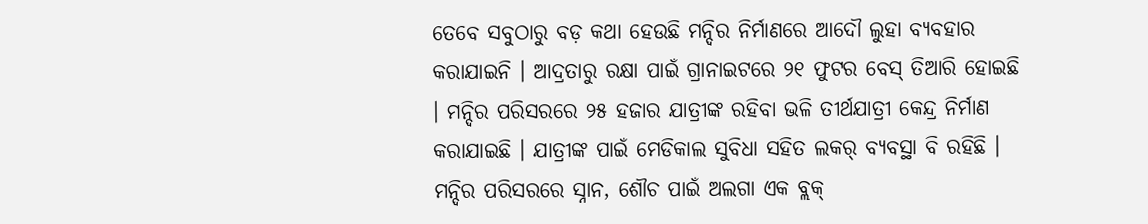ତେବେ ସବୁଠାରୁ ବଡ଼ କଥା ହେଉଛି ମନ୍ଦିର ନିର୍ମାଣରେ ଆଦୌ ଲୁହା ବ୍ୟବହାର କରାଯାଇନି । ଆଦ୍ରତାରୁ ରକ୍ଷା ପାଇଁ ଗ୍ରାନାଇଟରେ ୨୧ ଫୁଟର ବେସ୍ ତିଆରି ହୋଇଛି । ମନ୍ଦିର ପରିସରରେ ୨୫ ହଜାର ଯାତ୍ରୀଙ୍କ ରହିବା ଭଳି ତୀର୍ଥଯାତ୍ରୀ କେନ୍ଦ୍ର ନିର୍ମାଣ କରାଯାଇଛି । ଯାତ୍ରୀଙ୍କ ପାଇଁ ମେଡିକାଲ ସୁବିଧା ସହିତ ଲକର୍ ବ୍ୟବସ୍ଥା ବି ରହିଛି । ମନ୍ଦିର ପରିସରରେ ସ୍ନାନ, ଶୌଚ ପାଇଁ ଅଲଗା ଏକ ବ୍ଲକ୍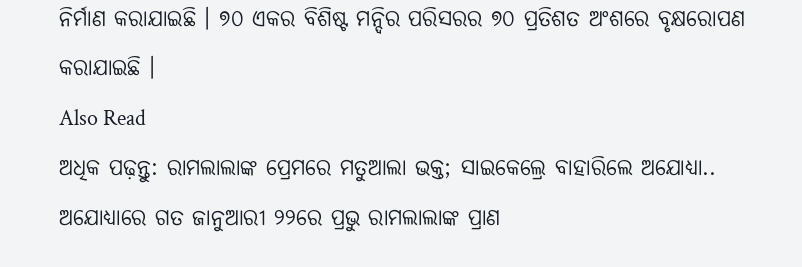ନିର୍ମାଣ କରାଯାଇଛି । ୭୦ ଏକର ବିଶିଷ୍ଟ ମନ୍ଦିର ପରିସରର ୭୦ ପ୍ରତିଶତ ଅଂଶରେ ବୃକ୍ଷରୋପଣ କରାଯାଇଛି ।
Also Read
ଅଧିକ ପଢ଼ନ୍ତୁ: ରାମଲାଲାଙ୍କ ପ୍ରେମରେ ମତୁଆଲା ଭକ୍ତ; ସାଇକେଲ୍ରେ ବାହାରିଲେ ଅଯୋଧ୍ୟା..
ଅଯୋଧ୍ୟାରେ ଗତ ଜାନୁଆରୀ ୨୨ରେ ପ୍ରଭୁ ରାମଲାଲାଙ୍କ ପ୍ରାଣ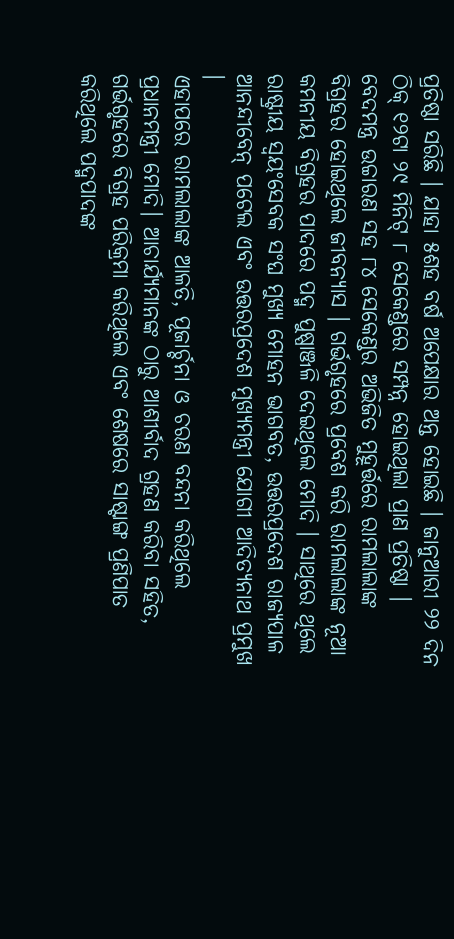ପ୍ରତିଷ୍ଠା ସରିଛି । ଯାହା ୫ଶହ ବର୍ଷ ଅପେକ୍ଷାର ଅନ୍ତ ହୋଇଛି । ଜାନୁଆରୀ ୨୨ ଦିନ ଠିକ୍ ୧୨ଟା ୨୯ ମିନିଟ୍ ୮ ସେକେଣ୍ଡରେ ସମ୍ପନ୍ନ ହୋଇଥିଲା ପ୍ରାଣ ପ୍ରତିଷ୍ଠା । ବେଦମନ୍ତ୍ର ଉଚ୍ଚାରଣ ସହ ୮୪ ସେକେଣ୍ଡର ଅଭିଜିତ ମୁହୂର୍ତ୍ତରେ ରାମଲାଲାଙ୍କ ବିଗ୍ରହର ହୋଇଥିଲେ ଜୀବନ୍ୟାସ । ଗର୍ଭଗୃହରେ ପ୍ରବେଶ କରି ରାମଲାଲାଙ୍କ ନୂଆ କମନୀୟ ବିଗ୍ରହର ପାଦରେ ପଦ୍ମ ପୁଷ୍ପାଞ୍ଜଳି ଦେଇଥିଲେ ମୋଦି । ସାଥିରେ ଥିଲେ ରାଷ୍ଟ୍ରୀୟ ସ୍ୱୟଂସେବକ ସଂଘ ମୁଖ୍ୟ ମୋହନ ଭାଗବତ, ଉତ୍ତରପ୍ରଦେଶ ରାଜ୍ୟପାଳ ଆନନ୍ଦୀବେନ୍ ପଟେଲ ଏବଂ ଉତ୍ତରପ୍ରଦେଶ ମୁଖ୍ୟମନ୍ତ୍ରୀ ଯୋଗୀ ଆଦିତ୍ୟନାଥ ପ୍ରମୁଖ ।
ଏହାପରେ ରାମଲାଲାଙ୍କ ଆଳତି, ପୂଜାର୍ଚ୍ଚନା ଓ ଚରଣ ବନ୍ଦନା କରିଥିଲେ ପ୍ରଧାନମନ୍ତ୍ରୀ ମୋଦି। ଆଚାର୍ଯ୍ୟମାନଙ୍କ ଠାରୁ ଆଶୀର୍ବାଦ ଗ୍ରହଣ କରିବା ସହିତ, ଗର୍ଭଗୃହରେ ବିଗ୍ରହ ପରିକ୍ରମା କରିଥିଲେ ଏବଂ ଶେଷରେ ସାଷ୍ଟାଙ୍ଗ ପ୍ରଣିପାତ କରିଥିଲେ ପଦ୍ମପାଦଙ୍କ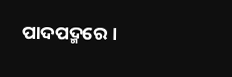ପାଦପଦ୍ମରେ ।